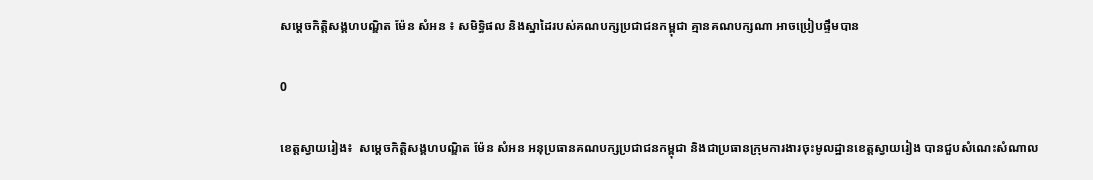សម្តេចកិត្តិសង្គហបណ្ឌិត ម៉ែន សំអន ៖ សមិទ្ធិផល និងស្នាដៃរបស់គណបក្សប្រជាជនកម្ពុជា គ្មានគណបក្សណា អាចប្រៀបផ្ទឹមបាន

0

ខេត្តស្វាយរៀង៖  សម្ដេចកិត្តិសង្គហបណ្ឌិត ម៉ែន សំអន អនុប្រធានគណបក្សប្រជាជនកម្ពុជា និងជាប្រធានក្រុមការងារចុះមូលដ្ឋានខេត្តស្វាយរៀង បានជួបសំណេះសំណាល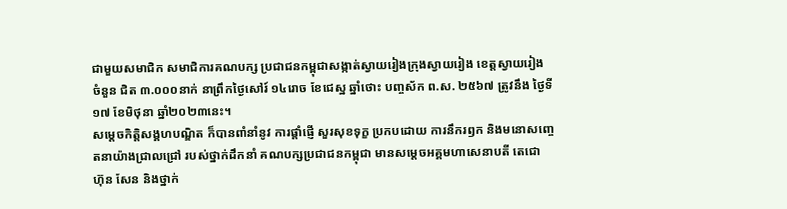ជាមួយសមាជិក សមាជិការគណបក្ស ប្រជាជនកម្ពុជាសង្កាត់ស្វាយរៀងក្រុងស្វាយរៀង ខេត្តស្វាយរៀង ចំនួន ជិត ៣.០០០នាក់ នាព្រឹកថ្ងៃសៅរ៍ ១៤រោច ខែជេស្ឋ ឆ្នាំថោះ បញ្ចស័ក ព.ស. ២៥៦៧ ត្រូវនឹង ថ្ងៃទី១៧ ខែមិថុនា ឆ្នាំ២០២៣នេះ។
សម្តេចកិត្តិសង្គហបណ្ឌិត ក៏បានពាំនាំនូវ ការផ្ដាំផ្ញើ សួរសុខទុក្ខ ប្រកបដោយ ការនឹករឭក និងមនោសញ្ចេតនាយ៉ាងជ្រាលជ្រៅ របស់ថ្នាក់ដឹកនាំ គណបក្សប្រជាជនកម្ពុជា មានសម្ដេចអគ្គមហាសេនាបតី តេជោ ហ៊ុន សែន និងថ្នាក់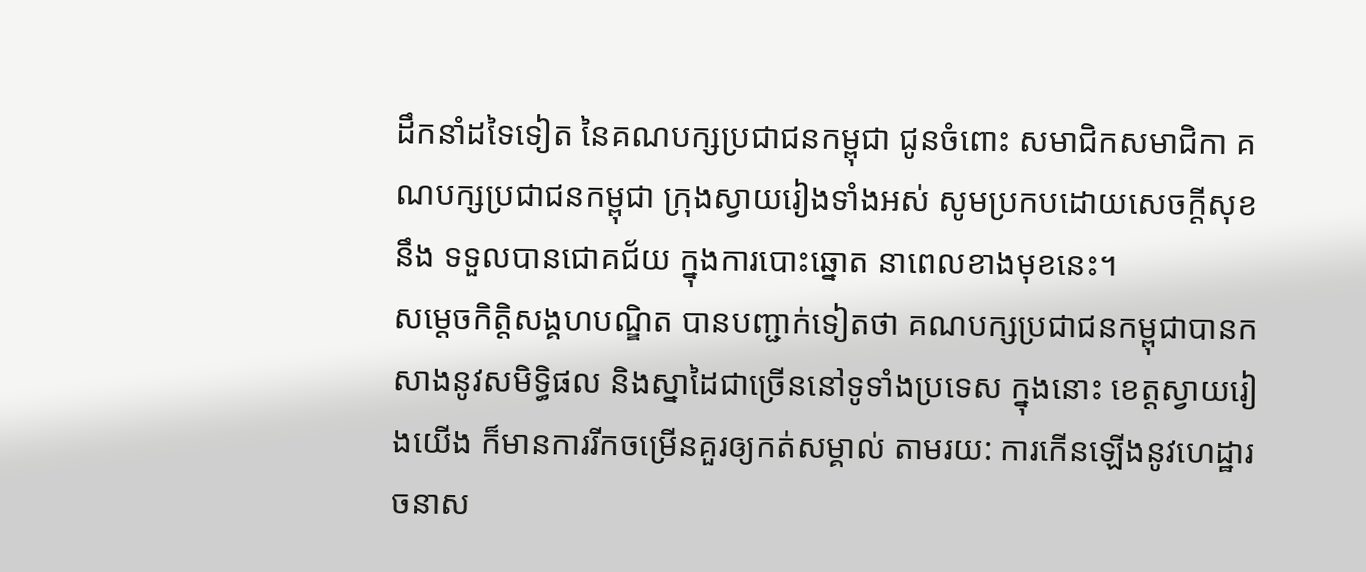ដឹកនាំដទៃទៀត នៃគណបក្សប្រជាជនកម្ពុជា ជូនចំពោះ សមាជិកសមាជិកា គណបក្សប្រជាជនកម្ពុជា ក្រុងស្វាយរៀងទាំងអស់ សូមប្រកបដោយសេចក្តីសុខ នឹង ទទួលបានជោគជ័យ ក្នុងការបោះឆ្នោត នាពេលខាងមុខនេះ។
សម្តេចកិត្តិសង្គហបណ្ឌិត បានបញ្ជាក់ទៀតថា គណបក្សប្រជាជនកម្ពុជាបានកសាងនូវសមិទ្ធិផល និងស្នាដៃជាច្រើននៅទូទាំងប្រទេស ក្នុងនោះ ខេត្តស្វាយរៀងយើង ក៏មានការរីកចម្រើនគួរឲ្យកត់សម្គាល់ តាមរយ: ការកើនឡើងនូវហេដ្ឋារចនាស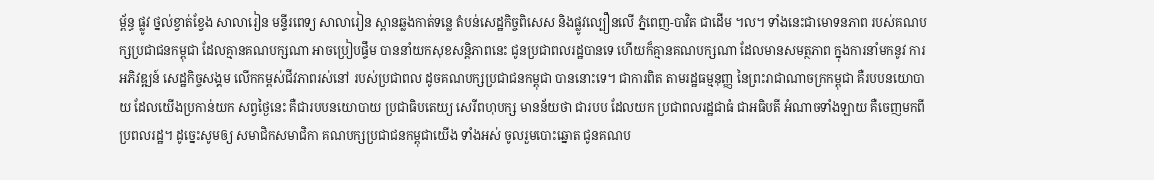ម្ព័ន្ធ ផ្លូវ ថ្នល់ខ្វាត់ខ្វែង សាលារៀន មន្ទីរពេទ្យ សាលារៀន ស្ពានឆ្លងកាត់ទន្លេ តំបន់សេដ្ឋកិច្ចពិសេស និងផ្លូវល្បឿនលើ ភ្នំពេញ-បាវិត ជាដើម ។ល។ ទាំងនេះជាមោទនភាព របស់គណបក្សប្រជាជនកម្ពុជា ដែលគ្មានគណបក្សណា អាចប្រៀបផ្ទឹម បាននាំយកសុខសន្តិភាពនេះ ជូនប្រជាពលរដ្ឋបានទេ ហើយក៏គ្មានគណបក្សណា ដែលមានសមត្ថភាព ក្នុងការនាំមកនូវ ការអភិវឌ្ឍន៍ សេដ្ឋកិច្ចសង្គម លើកកម្ពស់ជីវភាពរស់នៅ របស់ប្រជាពល ដូចគណបក្សប្រជាជនកម្ពុជា បាននោះទេ។ ជាការពិត តាមរដ្ឋធម្មនុញ្ញ នៃព្រះរាជាណាចក្រកម្ពុជា គឺរបបនយោបាយ ដែលយើងប្រកាន់យក សព្វថ្ងៃនេះ គឺជារបបនយោបាយ ប្រជាធិបតេយ្យ សេរីពហុបក្ស មានន័យថា ជារបប ដែលយក ប្រជាពលរដ្ឋជាធំ ជាអធិបតី អំណាចទាំងឡាយ គឺចេញមកពីប្រពលរដ្ឋ។ ដូច្នេះសូមឲ្យ សមាជិកសមាជិកា គណបក្សប្រជាជនកម្ពុជាយើង ទាំងអស់ ចូលរួមបោះឆ្នោត ជូនគណប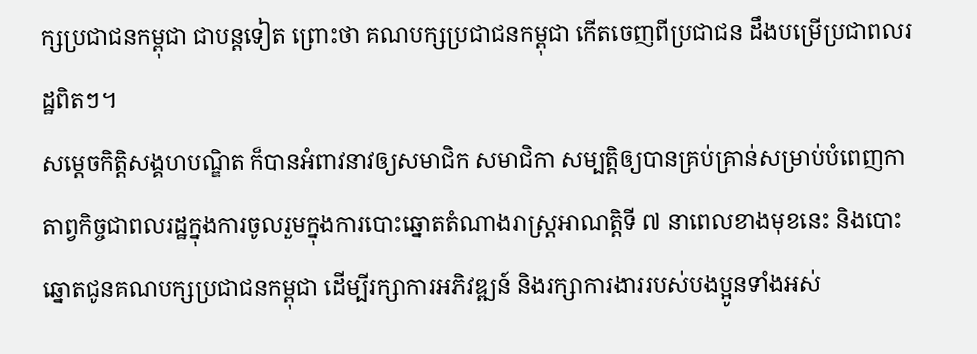ក្សប្រជាជនកម្ពុជា ជាបន្តទៀត ព្រោះថា គណបក្សប្រជាជនកម្ពុជា កើតចេញពីប្រជាជន ដឹងបម្រើប្រជាពលរដ្ឋពិតៗ។
សម្តេចកិត្តិសង្គហបណ្ឌិត ក៏បានអំពាវនាវឲ្យសមាជិក សមាជិកា សម្បត្តិឲ្យបានគ្រប់គ្រាន់សម្រាប់បំពេញកាតាព្វកិច្ចជាពលរដ្ឋក្នុងការចូលរួមក្នុងការបោះឆ្នោតតំណាងរាស្ត្រអាណត្តិទី ៧ នាពេលខាងមុខនេះ និងបោះឆ្នោតជូនគណបក្សប្រជាជនកម្ពុជា ដើម្បីរក្សាការអភិវឌ្ឍន៍ និងរក្សាការងាររបស់បងប្អូនទាំងអស់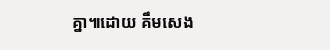គ្នា៕ដោយ គឹមសេង